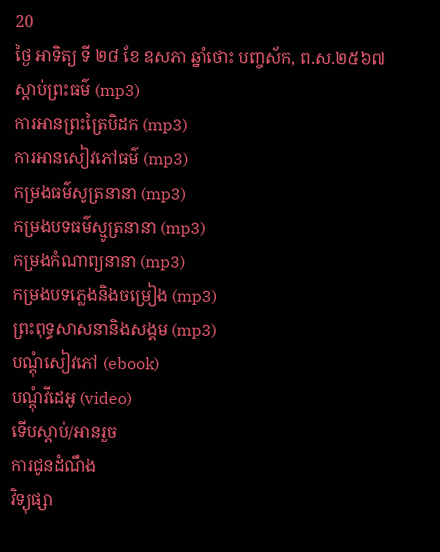20
ថ្ងៃ អាទិត្យ ទី ២៨ ខែ ឧសភា ឆ្នាំថោះ បញ្ចស័ក, ព.ស.២៥៦៧
ស្តាប់ព្រះធម៌ (mp3)
ការអានព្រះត្រៃបិដក (mp3)
ការអានសៀវភៅធម៌ (mp3)
កម្រងធម៌សូត្រនានា (mp3)
កម្រងបទធម៌ស្មូត្រនានា (mp3)
កម្រងកំណាព្យនានា (mp3)
កម្រងបទភ្លេងនិងចម្រៀង (mp3)
ព្រះពុទ្ធសាសនានិងសង្គម (mp3)
បណ្តុំសៀវភៅ (ebook)
បណ្តុំវីដេអូ (video)
ទើបស្តាប់/អានរួច
ការជូនដំណឹង
វិទ្យុផ្សា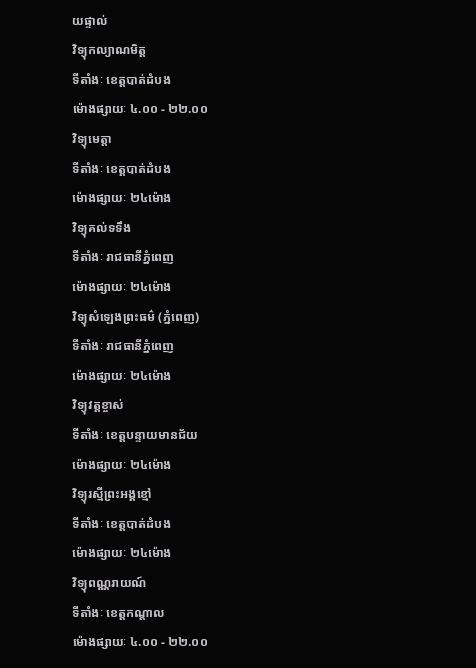យផ្ទាល់
វិទ្យុកល្យាណមិត្ត
ទីតាំងៈ ខេត្តបាត់ដំបង
ម៉ោងផ្សាយៈ ៤.០០ - ២២.០០
វិទ្យុមេត្តា
ទីតាំងៈ ខេត្តបាត់ដំបង
ម៉ោងផ្សាយៈ ២៤ម៉ោង
វិទ្យុគល់ទទឹង
ទីតាំងៈ រាជធានីភ្នំពេញ
ម៉ោងផ្សាយៈ ២៤ម៉ោង
វិទ្យុសំឡេងព្រះធម៌ (ភ្នំពេញ)
ទីតាំងៈ រាជធានីភ្នំពេញ
ម៉ោងផ្សាយៈ ២៤ម៉ោង
វិទ្យុវត្តខ្ចាស់
ទីតាំងៈ ខេត្តបន្ទាយមានជ័យ
ម៉ោងផ្សាយៈ ២៤ម៉ោង
វិទ្យុរស្មីព្រះអង្គខ្មៅ
ទីតាំងៈ ខេត្តបាត់ដំបង
ម៉ោងផ្សាយៈ ២៤ម៉ោង
វិទ្យុពណ្ណរាយណ៍
ទីតាំងៈ ខេត្តកណ្តាល
ម៉ោងផ្សាយៈ ៤.០០ - ២២.០០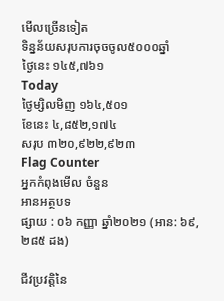មើលច្រើនទៀត
ទិន្នន័យសរុបការចុចចូល៥០០០ឆ្នាំ
ថ្ងៃនេះ ១៤៥,៧៦១
Today
ថ្ងៃម្សិលមិញ ១៦៤,៥០១
ខែនេះ ៤,៨៥២,១៧៤
សរុប ៣២០,៩២២,៩២៣
Flag Counter
អ្នកកំពុងមើល ចំនួន
អានអត្ថបទ
ផ្សាយ : ០៦ កញ្ញា ឆ្នាំ២០២១ (អាន: ៦៩,២៨៥ ដង)

ជីវប្រវត្តិនៃ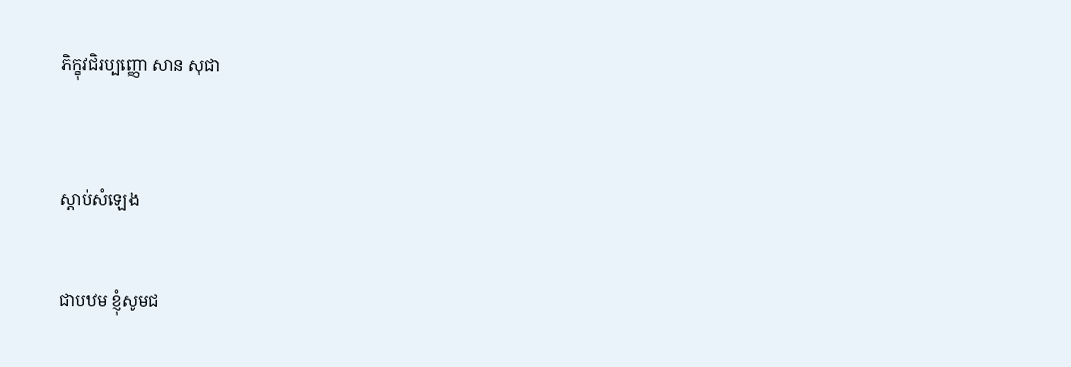ភិក្ខុវជិរប្បញ្ញោ សាន សុជា



ស្តាប់សំឡេង


ជាបឋម ខ្ញុំសូមជ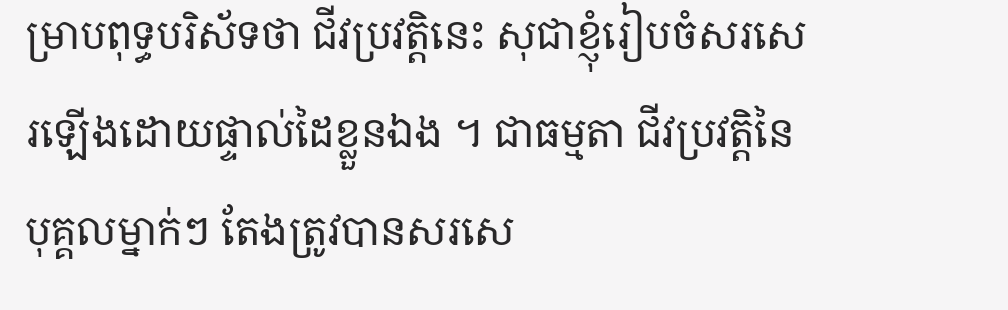ម្រាបពុទ្ធបរិស័ទថា ជីវប្រវត្តិនេះ សុជាខ្ញុំរៀបចំសរសេរឡើងដោយផ្ទាល់ដៃខ្លួនឯង ។ ជាធម្មតា ជីវប្រវត្តិនៃបុគ្គលម្នាក់ៗ តែងត្រូវបានសរសេ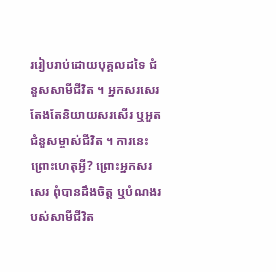ររៀបរាប់ដោយបុគ្គលដទៃ ជំនួសសាមីជីវិត ។ អ្នកសរសេរតែងតែនិយាយសរសើរ ឬអួតជំនួសម្ចាស់ជីវិត ។ ការនេះ ព្រោះហេតុអ្វី? ព្រោះអ្នកសរសេរ ពុំបានដឹងចិត្ត ឬបំណងរបស់សាមីជីវិត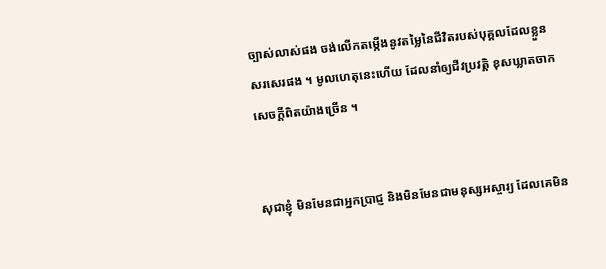ច្បាស់លាស់ផង ចង់លើកតម្កើងនូវតម្លៃនៃជីវិតរបស់បុគ្គលដែលខ្លួនសរសេរផង ។ មូលហេតុនេះហើយ ដែលនាំឲ្យជីវប្រវត្តិ ខុសឃ្លាតចាកសេចក្តីពិតយ៉ាងច្រើន ។


សុជាខ្ញុំ មិនមែនជាអ្នកប្រាជ្ញ និងមិនមែនជាមនុស្សអស្ចារ្យ ដែលគេមិន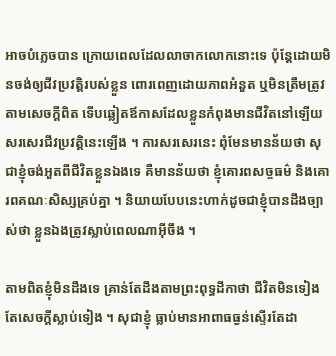អាចបំភ្លេចបាន ក្រោយពេលដែលលាចាកលោកនោះទេ ប៉ុន្តែដោយមិនចង់ឲ្យជីវប្រវត្តិរបស់ខ្លួន ពោរពេញដោយភាពអំនួត ឬមិនត្រឹមត្រូវតាមសេចក្តីពិត ទើបឆ្លៀតឪកាសដែលខ្លួនកំពុងមានជីវិតនៅឡើយ សរសេរជីវប្រវត្តិនេះឡើង ។ ការសរសេរនេះ ពុំមែនមានន័យថា សុជាខ្ញុំចង់អួតពីជីវិតខ្លួនឯងទេ គឺមានន័យថា ខ្ញុំគោរពសច្ចធម៌ និងគោរពគណៈសិស្សគ្រប់គ្នា ។ និយាយបែបនេះហាក់ដូចជាខ្ញុំបានដឹងច្បាស់ថា ខ្លួនឯងត្រូវស្លាប់ពេលណាអ៊ីចឹង ។

តាមពិតខ្ញុំមិនដឹងទេ គ្រាន់តែដឹងតាមព្រះពុទ្ធដីកាថា ជីវិតមិនទៀង តែសេចក្តីស្លាប់ទៀង ។ សុជាខ្ញុំ ធ្លាប់មានអាពាធធ្ងន់ស្ទើរតែដា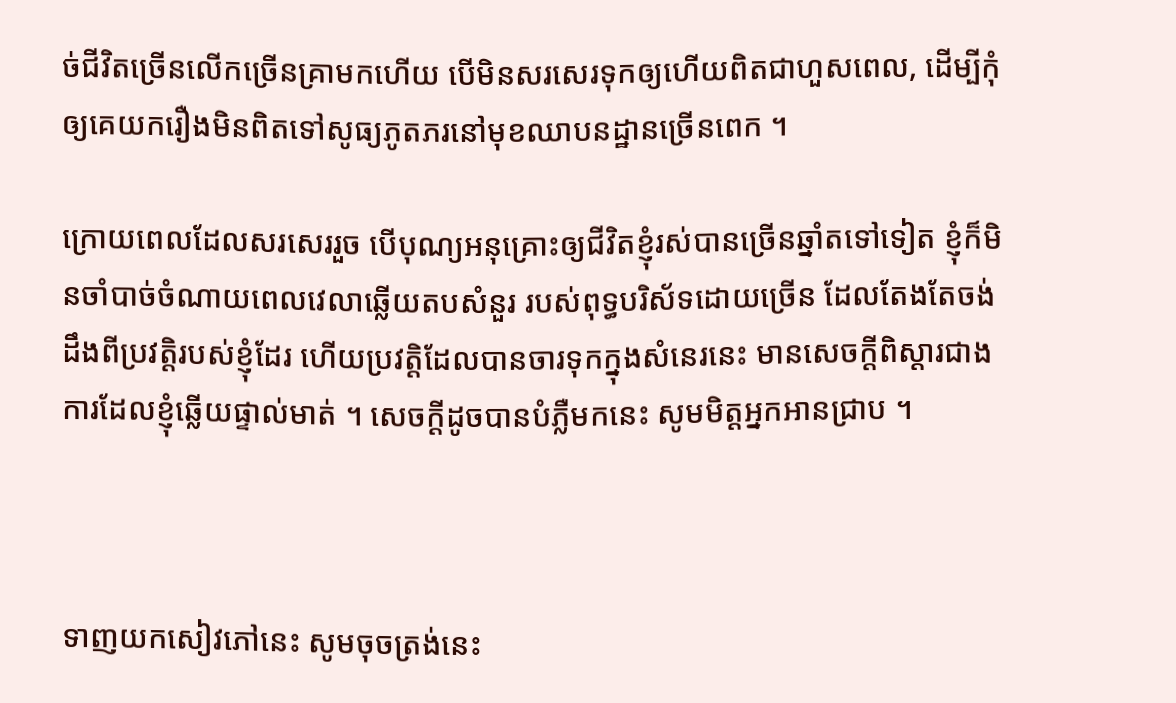ច់ជីវិតច្រើនលើកច្រើនគ្រាមកហើយ បើមិនសរសេរទុកឲ្យហើយពិតជាហួសពេល, ដើម្បីកុំឲ្យគេយករឿងមិនពិតទៅសូធ្យភូតភរនៅមុខឈាបនដ្ឋានច្រើនពេក ។

ក្រោយពេលដែលសរសេររួច បើបុណ្យអនុគ្រោះឲ្យជីវិតខ្ញុំរស់បានច្រើនឆ្នាំតទៅទៀត ខ្ញុំក៏មិនចាំបាច់ចំណាយពេលវេលាឆ្លើយតបសំនួរ របស់ពុទ្ធបរិស័ទដោយច្រើន ដែលតែងតែចង់ដឹងពីប្រវត្តិរបស់ខ្ញុំដែរ ហើយប្រវត្តិដែលបានចារទុកក្នុងសំនេរនេះ មានសេចក្តីពិស្តារជាងការដែលខ្ញុំឆ្លើយផ្ទាល់មាត់ ។ សេចក្តីដូចបានបំភ្លឺមកនេះ សូមមិត្តអ្នកអានជ្រាប ។



ទាញយកសៀវភៅនេះ សូមចុចត្រង់នេះ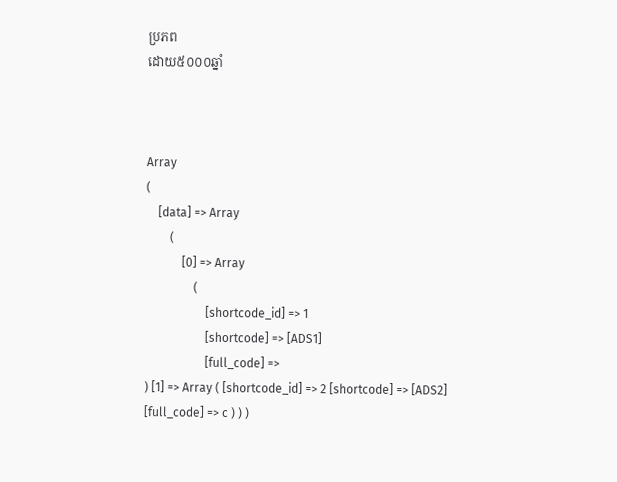ប្រភព
ដោយ៥០០០ឆ្នាំ



Array
(
    [data] => Array
        (
            [0] => Array
                (
                    [shortcode_id] => 1
                    [shortcode] => [ADS1]
                    [full_code] =>
) [1] => Array ( [shortcode_id] => 2 [shortcode] => [ADS2] [full_code] => c ) ) )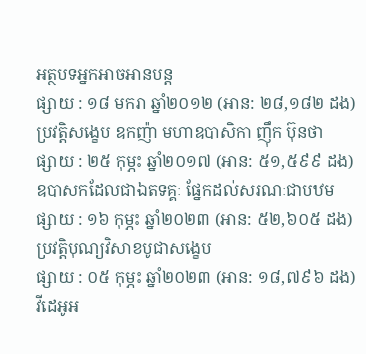អត្ថបទអ្នកអាចអានបន្ត
ផ្សាយ : ១៨ មករា ឆ្នាំ២០១២ (អាន: ២៨,១៨២ ដង)
ប្រវត្តិសង្ខេប ឧកញ៉ា មហាឧបាសិកា ញ៉ឹក ប៊ុនថា
ផ្សាយ : ២៥ កុម្ភះ ឆ្នាំ២០១៧ (អាន: ៥១,៥៩៩ ដង)
ឧបាសកដែលជាឯតទគ្គៈ ផ្នែកដល់សរណៈជាបឋម
ផ្សាយ : ១៦ កុម្ភះ ឆ្នាំ២០២៣ (អាន: ៥២,៦០៥ ដង)
ប្រវត្តិបុណ្យវិសាខបូជាសង្ខេប
ផ្សាយ : ០៥ កុម្ភះ ឆ្នាំ២០២៣ (អាន: ១៨,៧៩៦ ដង)
វីដេអូអ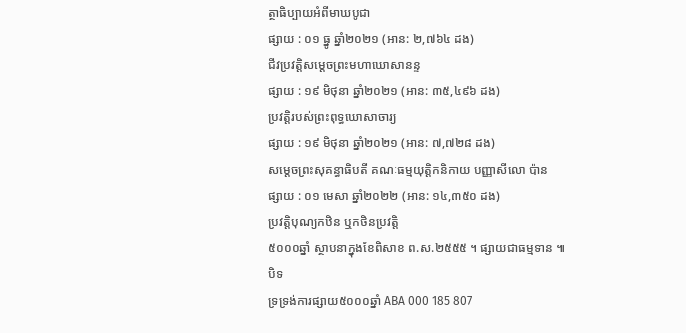ត្ថាធិប្បាយអំពីមាឃបូជា
ផ្សាយ : ០១ ធ្នូ ឆ្នាំ២០២១ (អាន: ២,៧៦៤ ដង)
ជីវប្រវត្តិសម្ដេចព្រះមហាឃោសានន្ទ
ផ្សាយ : ១៩ មិថុនា ឆ្នាំ២០២១ (អាន: ៣៥,៤៩៦ ដង)
ប្រវត្តិរបស់ព្រះពុទ្ធឃោសាចារ្យ
ផ្សាយ : ១៩ មិថុនា ឆ្នាំ២០២១ (អាន: ៧,៧២៨ ដង)
សម្ដេចព្រះសុគន្ធាធិបតី គណៈធម្មយុត្តិកនិកាយ បញ្ញាសីលោ ប៉ាន
ផ្សាយ : ០១ មេសា ឆ្នាំ២០២២ (អាន: ១៤,៣៥០ ដង)
ប្រវត្តិបុណ្យកឋិន ឬកថិនប្រវត្តិ
៥០០០ឆ្នាំ ស្ថាបនាក្នុងខែពិសាខ ព.ស.២៥៥៥ ។ ផ្សាយជាធម្មទាន ៕
បិទ
ទ្រទ្រង់ការផ្សាយ៥០០០ឆ្នាំ ABA 000 185 807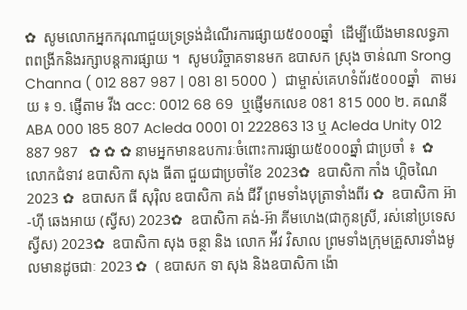✿  សូមលោកអ្នកករុណាជួយទ្រទ្រង់ដំណើរការផ្សាយ៥០០០ឆ្នាំ  ដើម្បីយើងមានលទ្ធភាពពង្រីកនិងរក្សាបន្តការផ្សាយ ។  សូមបរិច្ចាគទានមក ឧបាសក ស្រុង ចាន់ណា Srong Channa ( 012 887 987 | 081 81 5000 )  ជាម្ចាស់គេហទំព័រ៥០០០ឆ្នាំ   តាមរយ ៖ ១. ផ្ញើតាម វីង acc: 0012 68 69  ឬផ្ញើមកលេខ 081 815 000 ២. គណនី ABA 000 185 807 Acleda 0001 01 222863 13 ឬ Acleda Unity 012 887 987   ✿ ✿ ✿ នាមអ្នកមានឧបការៈចំពោះការផ្សាយ៥០០០ឆ្នាំ ជាប្រចាំ ៖  ✿  លោកជំទាវ ឧបាសិកា សុង ធីតា ជួយជាប្រចាំខែ 2023✿  ឧបាសិកា កាំង ហ្គិចណៃ 2023 ✿  ឧបាសក ធី សុរ៉ិល ឧបាសិកា គង់ ជីវី ព្រមទាំងបុត្រាទាំងពីរ ✿  ឧបាសិកា អ៊ា-ហុី ឆេងអាយ (ស្វីស) 2023✿  ឧបាសិកា គង់-អ៊ា គីមហេង(ជាកូនស្រី, រស់នៅប្រទេសស្វីស) 2023✿  ឧបាសិកា សុង ចន្ថា និង លោក អ៉ីវ វិសាល ព្រមទាំងក្រុមគ្រួសារទាំងមូលមានដូចជាៈ 2023 ✿  ( ឧបាសក ទា សុង និងឧបាសិកា ង៉ោ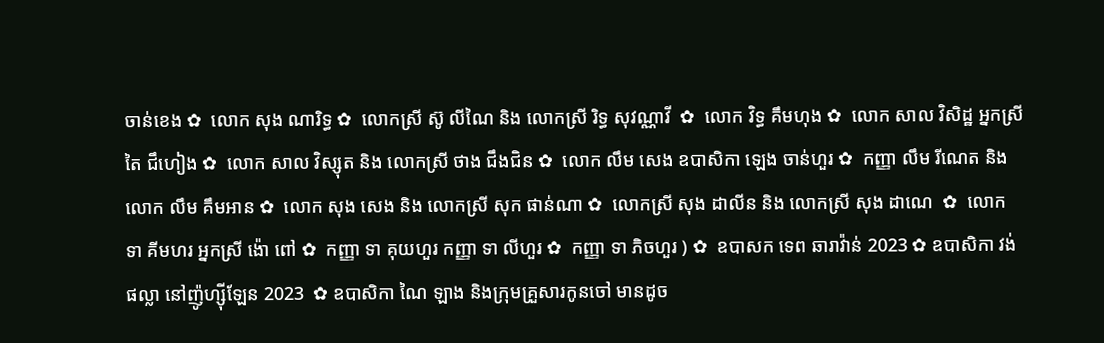ចាន់ខេង ✿  លោក សុង ណារិទ្ធ ✿  លោកស្រី ស៊ូ លីណៃ និង លោកស្រី រិទ្ធ សុវណ្ណាវី  ✿  លោក វិទ្ធ គឹមហុង ✿  លោក សាល វិសិដ្ឋ អ្នកស្រី តៃ ជឹហៀង ✿  លោក សាល វិស្សុត និង លោកស្រី ថាង ជឹងជិន ✿  លោក លឹម សេង ឧបាសិកា ឡេង ចាន់ហួរ ✿  កញ្ញា លឹម រីណេត និង លោក លឹម គឹមអាន ✿  លោក សុង សេង និង លោកស្រី សុក ផាន់ណា ✿  លោកស្រី សុង ដាលីន និង លោកស្រី សុង ដាណេ  ✿  លោក ទា គីមហរ អ្នកស្រី ង៉ោ ពៅ ✿  កញ្ញា ទា គុយហួរ កញ្ញា ទា លីហួរ ✿  កញ្ញា ទា ភិចហួរ ) ✿  ឧបាសក ទេព ឆារាវ៉ាន់ 2023 ✿ ឧបាសិកា វង់ ផល្លា នៅញ៉ូហ្ស៊ីឡែន 2023  ✿ ឧបាសិកា ណៃ ឡាង និងក្រុមគ្រួសារកូនចៅ មានដូច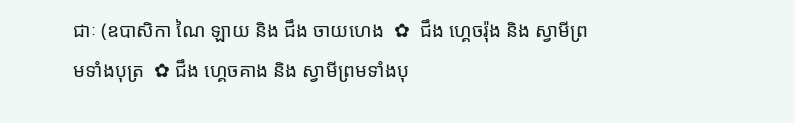ជាៈ (ឧបាសិកា ណៃ ឡាយ និង ជឹង ចាយហេង  ✿  ជឹង ហ្គេចរ៉ុង និង ស្វាមីព្រមទាំងបុត្រ  ✿ ជឹង ហ្គេចគាង និង ស្វាមីព្រមទាំងបុ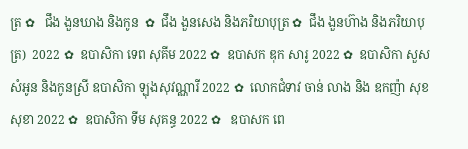ត្រ ✿   ជឹង ងួនឃាង និងកូន  ✿  ជឹង ងួនសេង និងភរិយាបុត្រ ✿  ជឹង ងួនហ៊ាង និងភរិយាបុត្រ)  2022 ✿  ឧបាសិកា ទេព សុគីម 2022 ✿  ឧបាសក ឌុក សារូ 2022 ✿  ឧបាសិកា សួស សំអូន និងកូនស្រី ឧបាសិកា ឡុងសុវណ្ណារី 2022 ✿  លោកជំទាវ ចាន់ លាង និង ឧកញ៉ា សុខ សុខា 2022 ✿  ឧបាសិកា ទីម សុគន្ធ 2022 ✿   ឧបាសក ពេ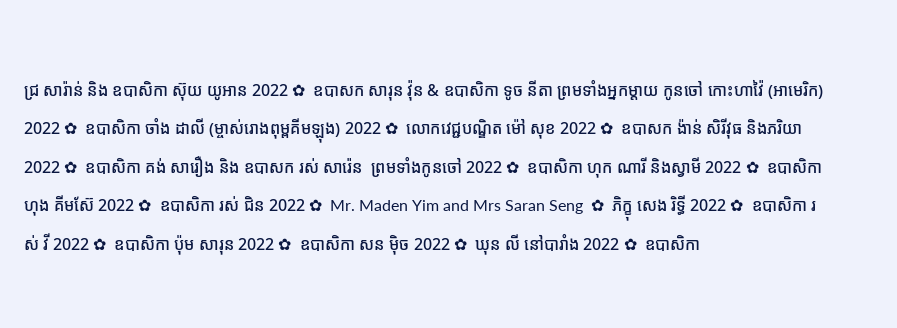ជ្រ សារ៉ាន់ និង ឧបាសិកា ស៊ុយ យូអាន 2022 ✿  ឧបាសក សារុន វ៉ុន & ឧបាសិកា ទូច នីតា ព្រមទាំងអ្នកម្តាយ កូនចៅ កោះហាវ៉ៃ (អាមេរិក) 2022 ✿  ឧបាសិកា ចាំង ដាលី (ម្ចាស់រោងពុម្ពគីមឡុង) 2022 ✿  លោកវេជ្ជបណ្ឌិត ម៉ៅ សុខ 2022 ✿  ឧបាសក ង៉ាន់ សិរីវុធ និងភរិយា 2022 ✿  ឧបាសិកា គង់ សារឿង និង ឧបាសក រស់ សារ៉េន  ព្រមទាំងកូនចៅ 2022 ✿  ឧបាសិកា ហុក ណារី និងស្វាមី 2022 ✿  ឧបាសិកា ហុង គីមស៊ែ 2022 ✿  ឧបាសិកា រស់ ជិន 2022 ✿  Mr. Maden Yim and Mrs Saran Seng  ✿  ភិក្ខុ សេង រិទ្ធី 2022 ✿  ឧបាសិកា រស់ វី 2022 ✿  ឧបាសិកា ប៉ុម សារុន 2022 ✿  ឧបាសិកា សន ម៉ិច 2022 ✿  ឃុន លី នៅបារាំង 2022 ✿  ឧបាសិកា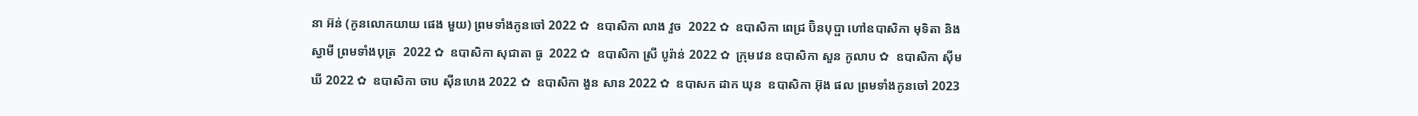នា អ៊ន់ (កូនលោកយាយ ផេង មួយ) ព្រមទាំងកូនចៅ 2022 ✿  ឧបាសិកា លាង វួច  2022 ✿  ឧបាសិកា ពេជ្រ ប៊ិនបុប្ផា ហៅឧបាសិកា មុទិតា និងស្វាមី ព្រមទាំងបុត្រ  2022 ✿  ឧបាសិកា សុជាតា ធូ  2022 ✿  ឧបាសិកា ស្រី បូរ៉ាន់ 2022 ✿  ក្រុមវេន ឧបាសិកា សួន កូលាប ✿  ឧបាសិកា ស៊ីម ឃី 2022 ✿  ឧបាសិកា ចាប ស៊ីនហេង 2022 ✿  ឧបាសិកា ងួន សាន 2022 ✿  ឧបាសក ដាក ឃុន  ឧបាសិកា អ៊ុង ផល ព្រមទាំងកូនចៅ 2023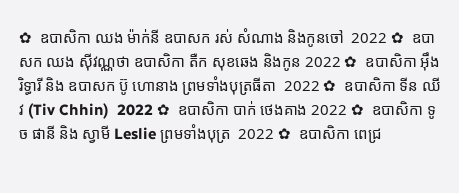✿  ឧបាសិកា ឈង ម៉ាក់នី ឧបាសក រស់ សំណាង និងកូនចៅ  2022 ✿  ឧបាសក ឈង សុីវណ្ណថា ឧបាសិកា តឺក សុខឆេង និងកូន 2022 ✿  ឧបាសិកា អុឹង រិទ្ធារី និង ឧបាសក ប៊ូ ហោនាង ព្រមទាំងបុត្រធីតា  2022 ✿  ឧបាសិកា ទីន ឈីវ (Tiv Chhin)  2022 ✿  ឧបាសិកា បាក់ ថេងគាង 2022 ✿  ឧបាសិកា ទូច ផានី និង ស្វាមី Leslie ព្រមទាំងបុត្រ  2022 ✿  ឧបាសិកា ពេជ្រ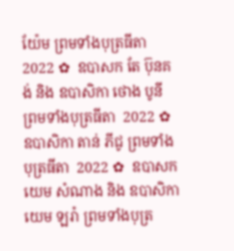យ៉ែម ព្រមទាំងបុត្រធីតា  2022 ✿  ឧបាសក តែ ប៊ុនគង់ និង ឧបាសិកា ថោង បូនី ព្រមទាំងបុត្រធីតា  2022 ✿  ឧបាសិកា តាន់ ភីជូ ព្រមទាំងបុត្រធីតា  2022 ✿  ឧបាសក យេម សំណាង និង ឧបាសិកា យេម ឡរ៉ា ព្រមទាំងបុត្រ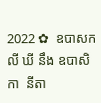2022 ✿  ឧបាសក លី ឃី នឹង ឧបាសិកា  នីតា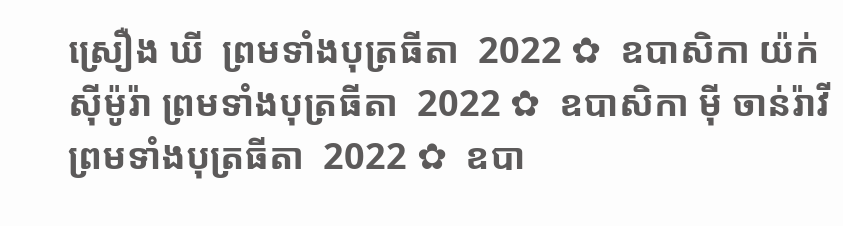ស្រឿង ឃី  ព្រមទាំងបុត្រធីតា  2022 ✿  ឧបាសិកា យ៉ក់ សុីម៉ូរ៉ា ព្រមទាំងបុត្រធីតា  2022 ✿  ឧបាសិកា មុី ចាន់រ៉ាវី ព្រមទាំងបុត្រធីតា  2022 ✿  ឧបា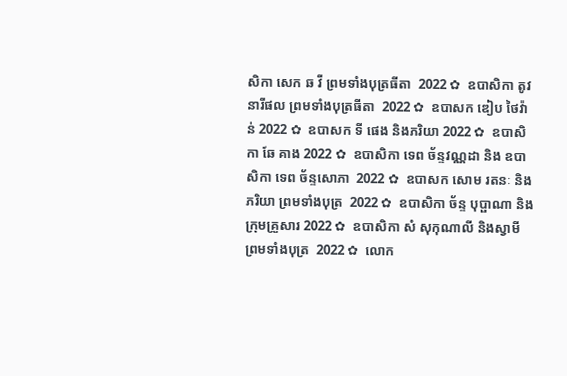សិកា សេក ឆ វី ព្រមទាំងបុត្រធីតា  2022 ✿  ឧបាសិកា តូវ នារីផល ព្រមទាំងបុត្រធីតា  2022 ✿  ឧបាសក ឌៀប ថៃវ៉ាន់ 2022 ✿  ឧបាសក ទី ផេង និងភរិយា 2022 ✿  ឧបាសិកា ឆែ គាង 2022 ✿  ឧបាសិកា ទេព ច័ន្ទវណ្ណដា និង ឧបាសិកា ទេព ច័ន្ទសោភា  2022 ✿  ឧបាសក សោម រតនៈ និងភរិយា ព្រមទាំងបុត្រ  2022 ✿  ឧបាសិកា ច័ន្ទ បុប្ផាណា និងក្រុមគ្រួសារ 2022 ✿  ឧបាសិកា សំ សុកុណាលី និងស្វាមី ព្រមទាំងបុត្រ  2022 ✿  លោក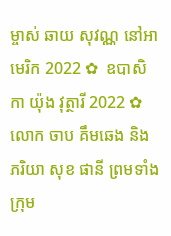ម្ចាស់ ឆាយ សុវណ្ណ នៅអាមេរិក 2022 ✿  ឧបាសិកា យ៉ុង វុត្ថារី 2022 ✿  លោក ចាប គឹមឆេង និងភរិយា សុខ ផានី ព្រមទាំងក្រុម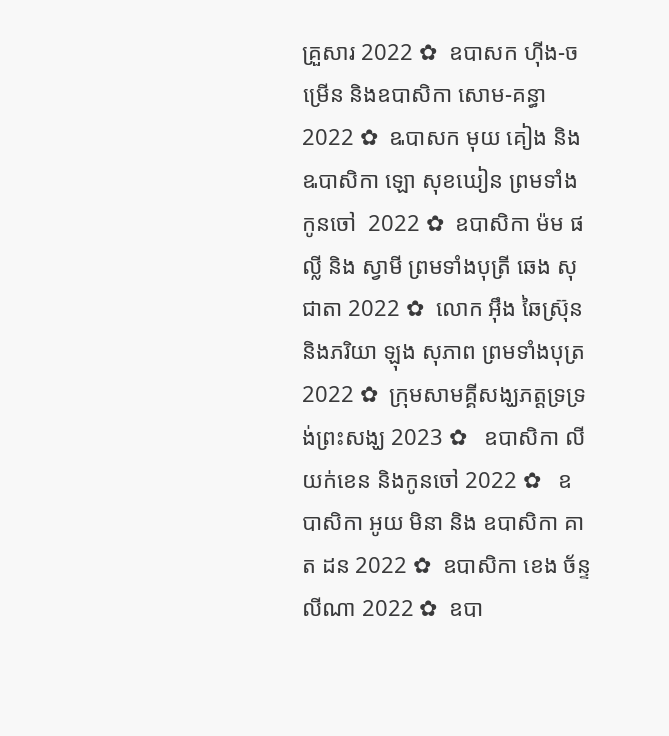គ្រួសារ 2022 ✿  ឧបាសក ហ៊ីង-ចម្រើន និងឧបាសិកា សោម-គន្ធា 2022 ✿  ឩបាសក មុយ គៀង និង ឩបាសិកា ឡោ សុខឃៀន ព្រមទាំងកូនចៅ  2022 ✿  ឧបាសិកា ម៉ម ផល្លី និង ស្វាមី ព្រមទាំងបុត្រី ឆេង សុជាតា 2022 ✿  លោក អ៊ឹង ឆៃស្រ៊ុន និងភរិយា ឡុង សុភាព ព្រមទាំងបុត្រ 2022 ✿  ក្រុមសាមគ្គីសង្ឃភត្តទ្រទ្រង់ព្រះសង្ឃ 2023 ✿   ឧបាសិកា លី យក់ខេន និងកូនចៅ 2022 ✿   ឧបាសិកា អូយ មិនា និង ឧបាសិកា គាត ដន 2022 ✿  ឧបាសិកា ខេង ច័ន្ទលីណា 2022 ✿  ឧបា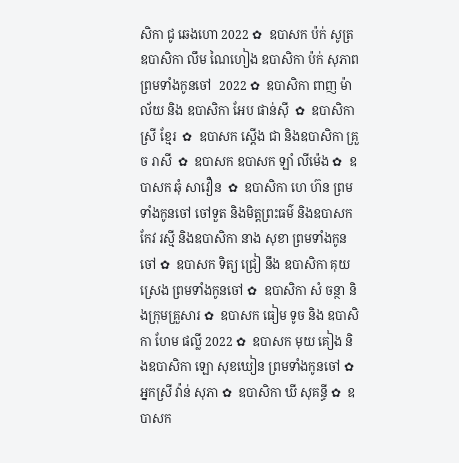សិកា ជូ ឆេងហោ 2022 ✿  ឧបាសក ប៉ក់ សូត្រ ឧបាសិកា លឹម ណៃហៀង ឧបាសិកា ប៉ក់ សុភាព ព្រមទាំងកូនចៅ  2022 ✿  ឧបាសិកា ពាញ ម៉ាល័យ និង ឧបាសិកា អែប ផាន់ស៊ី  ✿  ឧបាសិកា ស្រី ខ្មែរ  ✿  ឧបាសក ស្តើង ជា និងឧបាសិកា គ្រួច រាសី  ✿  ឧបាសក ឧបាសក ឡាំ លីម៉េង ✿  ឧបាសក ឆុំ សាវឿន  ✿  ឧបាសិកា ហេ ហ៊ន ព្រមទាំងកូនចៅ ចៅទួត និងមិត្តព្រះធម៌ និងឧបាសក កែវ រស្មី និងឧបាសិកា នាង សុខា ព្រមទាំងកូនចៅ ✿  ឧបាសក ទិត្យ ជ្រៀ នឹង ឧបាសិកា គុយ ស្រេង ព្រមទាំងកូនចៅ ✿  ឧបាសិកា សំ ចន្ថា និងក្រុមគ្រួសារ ✿  ឧបាសក ធៀម ទូច និង ឧបាសិកា ហែម ផល្លី 2022 ✿  ឧបាសក មុយ គៀង និងឧបាសិកា ឡោ សុខឃៀន ព្រមទាំងកូនចៅ ✿  អ្នកស្រី វ៉ាន់ សុភា ✿  ឧបាសិកា ឃី សុគន្ធី ✿  ឧបាសក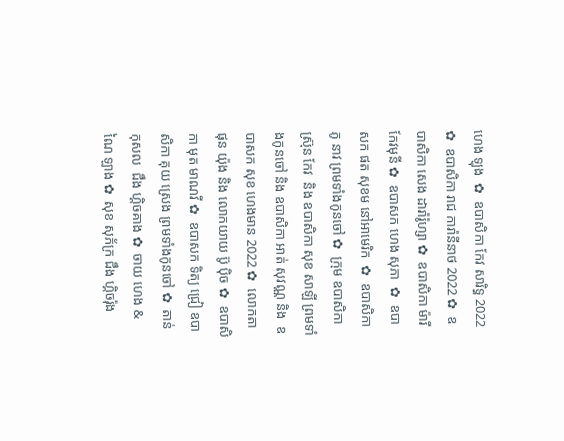ហេង ឡុង  ✿  ឧបាសិកា កែវ សារិទ្ធ 2022 ✿  ឧបាសិកា រាជ ការ៉ានីនាថ 2022 ✿  ឧបាសិកា សេង ដារ៉ារ៉ូហ្សា ✿  ឧបាសិកា ម៉ារី កែវមុនី ✿  ឧបាសក ហេង សុភា  ✿  ឧបាសក ផត សុខម នៅអាមេរិក  ✿  ឧបាសិកា ភូ នាវ ព្រមទាំងកូនចៅ ✿  ក្រុម ឧបាសិកា ស្រ៊ុន កែវ  និង ឧបាសិកា សុខ សាឡី ព្រមទាំងកូនចៅ និង ឧបាសិកា អាត់ សុវណ្ណ និង  ឧបាសក សុខ ហេងមាន 2022 ✿  លោកតា ផុន យ៉ុង និង លោកយាយ ប៊ូ ប៉ិច ✿  ឧបាសិកា មុត មាណវី ✿  ឧបាសក ទិត្យ ជ្រៀ ឧបាសិកា គុយ ស្រេង ព្រមទាំងកូនចៅ ✿  តាន់ កុសល  ជឹង ហ្គិចគាង ✿  ចាយ ហេង & ណៃ ឡាង ✿  សុខ សុភ័ក្រ ជឹង ហ្គិចរ៉ុង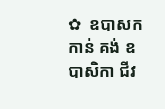✿  ឧបាសក កាន់ គង់ ឧបាសិកា ជីវ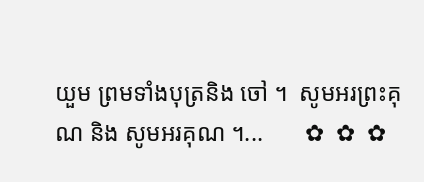យួម ព្រមទាំងបុត្រនិង ចៅ ។  សូមអរព្រះគុណ និង សូមអរគុណ ។...       ✿  ✿  ✿